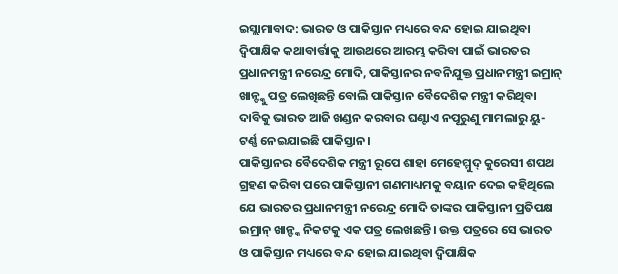ଇସ୍ଲାମାବାଦ: ଭାରତ ଓ ପାକିସ୍ତାନ ମଧ୍ୟରେ ବନ୍ଦ ହୋଇ ଯାଇଥିବା ଦ୍ୱିପାକ୍ଷିକ କଥାବାର୍ତ୍ତାକୁ ଆଉଥରେ ଆରମ୍ଭ କରିବା ପାଇଁ ଭାରତର ପ୍ରଧାନମନ୍ତ୍ରୀ ନରେନ୍ଦ୍ର ମୋଦି, ପାକିସ୍ତାନର ନବନିଯୁକ୍ତ ପ୍ରଧାନମନ୍ତ୍ରୀ ଇମ୍ରାନ୍ ଖାନ୍ଙ୍କୁ ପତ୍ର ଲେଖିଛନ୍ତି ବୋଲି ପାକିସ୍ତାନ ବୈଦେଶିକ ମନ୍ତ୍ରୀ କରିଥିବା ଦାବିକୁ ଭାରତ ଆଜି ଖଣ୍ଡନ କରବାର ଘଣ୍ଟାଏ ନପୂରୁଣୁ ମାମଲାରୁ ୟୁ- ଟର୍ଣ୍ଣ ନେଇଯାଇଛି ପାକିସ୍ତାନ।
ପାକିସ୍ତାନର ବୈଦେଶିକ ମନ୍ତ୍ରୀ ରୂପେ ଶାହା ମେହେମ୍ମୁଦ୍ କୁରେସୀ ଶପଥ ଗ୍ରହଣ କରିବା ପରେ ପାକିସ୍ତାନୀ ଗଣମାଧ୍ୟମକୁ ବୟାନ ଦେଇ କହିଥିଲେ ଯେ ଭାରତର ପ୍ରଧାନମନ୍ତ୍ରୀ ନରେନ୍ଦ୍ର ମୋଦି ତାଙ୍କର ପାକିସ୍ତାନୀ ପ୍ରତିପକ୍ଷ ଇମ୍ରାନ୍ ଖାନ୍ଙ୍କ ନିକଟକୁ ଏକ ପତ୍ର ଲେଖଛନ୍ତି। ଉକ୍ତ ପତ୍ରରେ ସେ ଭାରତ ଓ ପାକିସ୍ତାନ ମଧ୍ୟରେ ବନ୍ଦ ହୋଇ ଯାଇଥିବା ଦ୍ୱିପାକ୍ଷିକ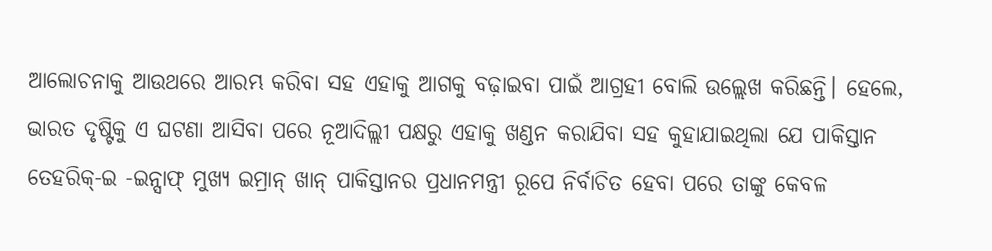ଆଲୋଚନାକୁ ଆଉଥରେ ଆରମ୍ଭ କରିବା ସହ ଏହାକୁ ଆଗକୁ ବଢ଼ାଇବା ପାଇଁ ଆଗ୍ରହୀ ବୋଲି ଉଲ୍ଲେଖ କରିଛନ୍ତି। ହେଲେ, ଭାରତ ଦୃଷ୍ଟିକୁ ଏ ଘଟଣା ଆସିବା ପରେ ନୂଆଦିଲ୍ଲୀ ପକ୍ଷରୁ ଏହାକୁ ଖଣ୍ଡନ କରାଯିବା ସହ କୁହାଯାଇଥିଲା ଯେ ପାକିସ୍ତାନ ତେହରିକ୍-ଇ -ଇନ୍ସାଫ୍ ମୁଖ୍ୟ ଇମ୍ରାନ୍ ଖାନ୍ ପାକିସ୍ତାନର ପ୍ରଧାନମନ୍ତ୍ରୀ ରୂପେ ନିର୍ବାଚିତ ହେବା ପରେ ତାଙ୍କୁ କେବଳ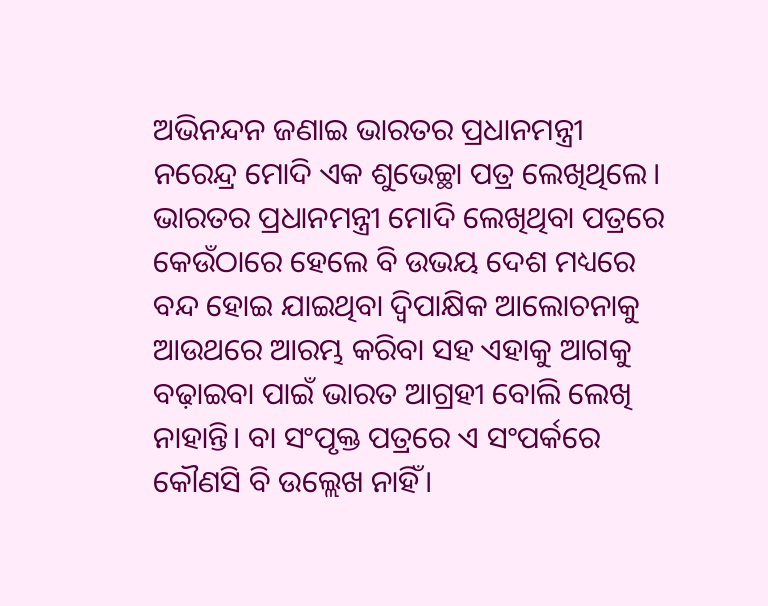ଅଭିନନ୍ଦନ ଜଣାଇ ଭାରତର ପ୍ରଧାନମନ୍ତ୍ରୀ ନରେନ୍ଦ୍ର ମୋଦି ଏକ ଶୁଭେଚ୍ଛା ପତ୍ର ଲେଖିଥିଲେ। ଭାରତର ପ୍ରଧାନମନ୍ତ୍ରୀ ମୋଦି ଲେଖିଥିବା ପତ୍ରରେ କେଉଁଠାରେ ହେଲେ ବି ଉଭୟ ଦେଶ ମଧ୍ୟରେ ବନ୍ଦ ହୋଇ ଯାଇଥିବା ଦ୍ୱିପାକ୍ଷିକ ଆଲୋଚନାକୁ ଆଉଥରେ ଆରମ୍ଭ କରିବା ସହ ଏହାକୁ ଆଗକୁ ବଢ଼ାଇବା ପାଇଁ ଭାରତ ଆଗ୍ରହୀ ବୋଲି ଲେଖି ନାହାନ୍ତି। ବା ସଂପୃକ୍ତ ପତ୍ରରେ ଏ ସଂପର୍କରେ କୌଣସି ବି ଉଲ୍ଲେଖ ନାହିଁ।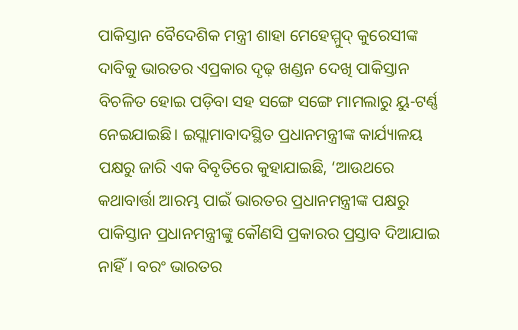ପାକିସ୍ତାନ ବୈଦେଶିକ ମନ୍ତ୍ରୀ ଶାହା ମେହେମ୍ମୁଦ୍ କୁରେସୀଙ୍କ ଦାବିକୁ ଭାରତର ଏପ୍ରକାର ଦୃଢ଼ ଖଣ୍ଡନ ଦେଖି ପାକିସ୍ତାନ ବିଚଳିତ ହୋଇ ପଡ଼ିବା ସହ ସଙ୍ଗେ ସଙ୍ଗେ ମାମଲାରୁ ୟୁ-ଟର୍ଣ୍ଣ ନେଇଯାଇଛି। ଇସ୍ଲାମାବାଦସ୍ଥିତ ପ୍ରଧାନମନ୍ତ୍ରୀଙ୍କ କାର୍ଯ୍ୟାଳୟ ପକ୍ଷରୁ ଜାରି ଏକ ବିବୃତିରେ କୁହାଯାଇଛି, ‘ଆଉଥରେ କଥାବାର୍ତ୍ତା ଆରମ୍ଭ ପାଇଁ ଭାରତର ପ୍ରଧାନମନ୍ତ୍ରୀଙ୍କ ପକ୍ଷରୁ ପାକିସ୍ତାନ ପ୍ରଧାନମନ୍ତ୍ରୀଙ୍କୁ କୌଣସି ପ୍ରକାରର ପ୍ରସ୍ତାବ ଦିଆଯାଇ ନାହିଁ। ବରଂ ଭାରତର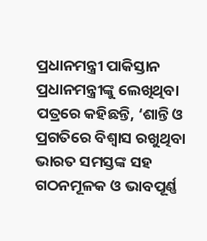ପ୍ରଧାନମନ୍ତ୍ରୀ ପାକିସ୍ତାନ ପ୍ରଧାନମନ୍ତ୍ରୀଙ୍କୁ ଲେଖିଥିବା ପତ୍ରରେ କହିଛନ୍ତି, ‘ଶାନ୍ତି ଓ ପ୍ରଗତିରେ ବିଶ୍ୱାସ ରଖୁଥିବା ଭାରତ ସମସ୍ତଙ୍କ ସହ ଗଠନମୂଳକ ଓ ଭାବପୂର୍ଣ୍ଣ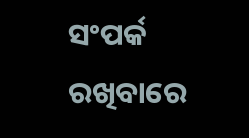ସଂପର୍କ ରଖିବାରେ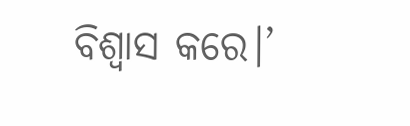ବିଶ୍ୱାସ କରେ।’